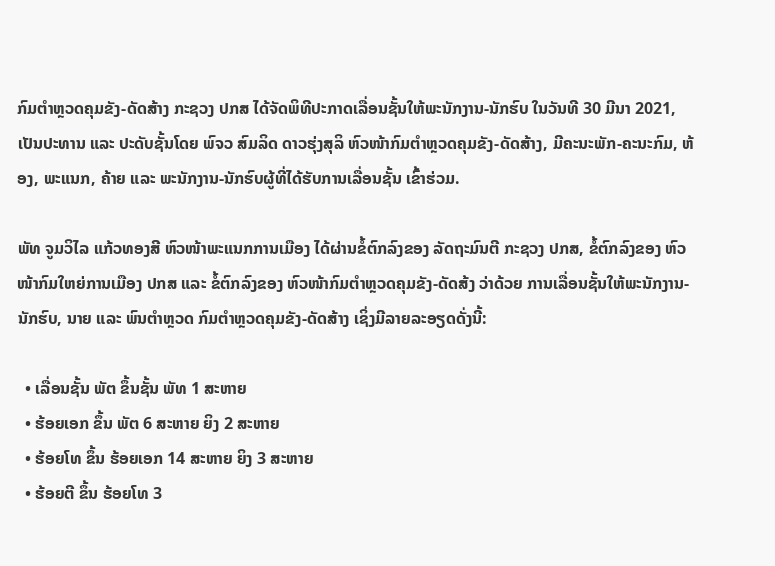ກົມຕໍາຫຼວດຄຸມຂັງ-ດັດສ້າງ ກະຊວງ ປກສ ໄດ້ຈັດພິທີປະກາດເລື່ອນຊັ້ນໃຫ້ພະນັກງານ-ນັກຮົບ ໃນວັນທີ 30 ມີນາ 2021, ເປັນປະທານ ແລະ ປະດັບຊັ້ນໂດຍ ພົຈວ ສົມລິດ ດາວຮຸ່ງສຸລິ ຫົວໜ້າກົມຕໍາຫຼວດຄຸມຂັງ-ດັດສ້າງ, ມີຄະນະພັກ-ຄະນະກົມ, ຫ້ອງ, ພະແນກ, ຄ້າຍ ແລະ ພະນັກງານ-ນັກຮົບຜູ້ທີ່ໄດ້ຮັບການເລື່ອນຊັ້ນ ເຂົ້າຮ່ວມ.

ພັທ ຈູມວິໄລ ແກ້ວທອງສີ ຫົວໜ້າພະແນກການເມືອງ ໄດ້ຜ່ານຂໍ້ຕົກລົງຂອງ ລັດຖະມົນຕີ ກະຊວງ ປກສ, ຂໍ້ຕົກລົງຂອງ ຫົວໜ້າກົມໃຫຍ່ການເມືອງ ປກສ ແລະ ຂໍ້ຕົກລົງຂອງ ຫົວໜ້າກົມຕໍາຫຼວດຄຸມຂັງ-ດັດສ້ງ ວ່າດ້ວຍ ການເລື່ອນຊັ້ນໃຫ້ພະນັກງານ-ນັກຮົບ, ນາຍ ແລະ ພົນຕໍາຫຼວດ ກົມຕໍາຫຼວດຄຸມຂັງ-ດັດສ້າງ ເຊິ່ງມີລາຍລະອຽດດັ່ງນີ້:

  • ເລື່ອນຊັ້ນ ພັຕ ຂຶ້ນຊັ້ນ ພັທ 1 ສະຫາຍ
  • ຮ້ອຍເອກ ຂຶ້ນ ພັຕ 6 ສະຫາຍ ຍິງ 2 ສະຫາຍ
  • ຮ້ອຍໂທ ຂຶ້ນ ຮ້ອຍເອກ 14 ສະຫາຍ ຍິງ 3 ສະຫາຍ
  • ຮ້ອຍຕີ ຂຶ້ນ ຮ້ອຍໂທ 3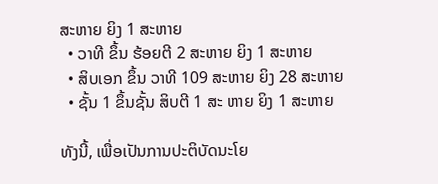ສະຫາຍ ຍິງ 1 ສະຫາຍ
  • ວາທີ ຂຶ້ນ ຮ້ອຍຕີ 2 ສະຫາຍ ຍິງ 1 ສະຫາຍ
  • ສິບເອກ ຂຶ້ນ ວາທີ 109 ສະຫາຍ ຍິງ 28 ສະຫາຍ
  • ຊັ້ນ 1 ຂຶ້ນຊັ້ນ ສິບຕີ 1 ສະ ຫາຍ ຍິງ 1 ສະຫາຍ

ທັງນີ້, ເພື່ອເປັນການປະຕິບັດນະໂຍ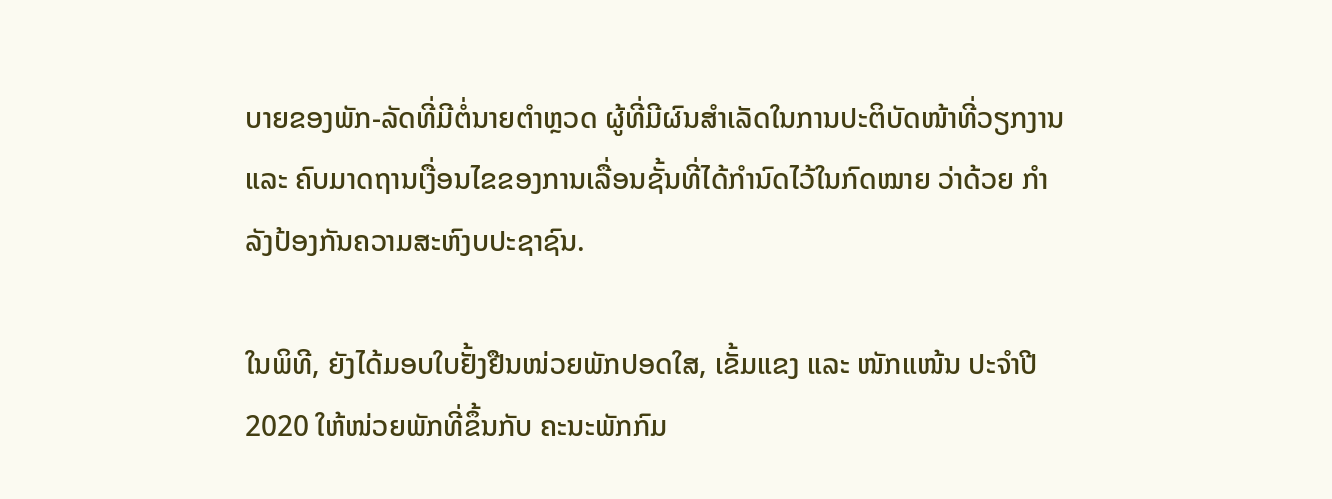ບາຍຂອງພັກ-ລັດທີ່ມີຕໍ່ນາຍຕຳຫຼວດ ຜູ້ທີ່ມີຜົນສຳເລັດໃນການປະຕິບັດໜ້າທີ່ວຽກງານ ແລະ ຄົບມາດຖານເງື່ອນໄຂຂອງການເລື່ອນຊັ້ນທີ່ໄດ້ກຳນົດໄວ້ໃນກົດໝາຍ ວ່າດ້ວຍ ກຳລັງປ້ອງກັນຄວາມສະຫົງບປະຊາຊົນ.

ໃນພິທີ, ຍັງໄດ້ມອບໃບຢັ້ງຢືນໜ່ວຍພັກປອດໃສ, ເຂັ້ມແຂງ ແລະ ໜັກແໜ້ນ ປະຈໍາປີ 2020 ໃຫ້ໜ່ວຍພັກທີ່ຂຶ້ນກັບ ຄະນະພັກກົມ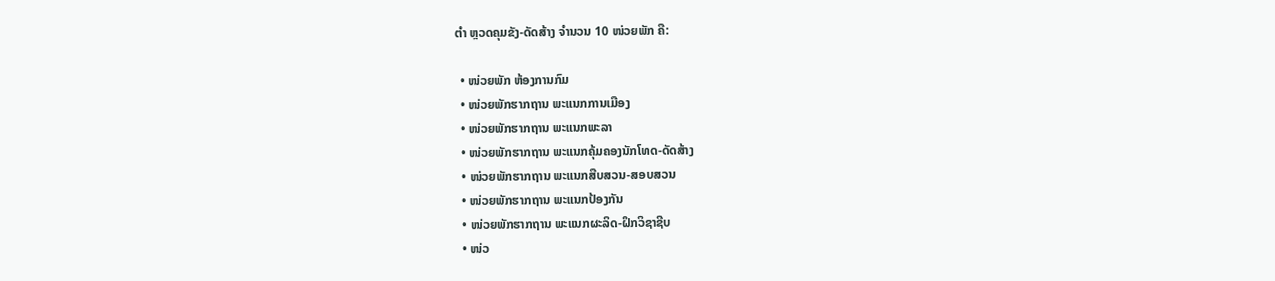ຕໍາ ຫຼວດຄຸມຂັງ-ດັດສ້າງ ຈໍານວນ 10 ໜ່ວຍພັກ ຄື:

  • ໜ່ວຍພັກ ຫ້ອງການກົມ
  • ໜ່ວຍພັກຮາກຖານ ພະແນກການເມືອງ
  • ໜ່ວຍພັກຮາກຖານ ພະແນກພະລາ
  • ໜ່ວຍພັກຮາກຖານ ພະແນກຄຸ້ມຄອງນັກໂທດ-ດັດສ້າງ
  • ໜ່ວຍພັກຮາກຖານ ພະແນກສືບສວນ-ສອບສວນ
  • ໜ່ວຍພັກຮາກຖານ ພະແນກປ້ອງກັນ
  • ໜ່ວຍພັກຮາກຖານ ພະແນກຜະລິດ-ຝຶກວິຊາຊີບ
  • ໜ່ວ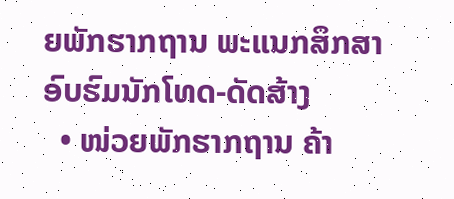ຍພັກຮາກຖານ ພະແນກສຶກສາອົບຮົມນັກໂທດ-ດັດສ້າງ
  • ໜ່ວຍພັກຮາກຖານ ຄ້າ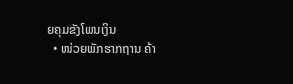ຍຄຸມຂັງໂພນເງິນ
  • ໜ່ວຍພັກຮາກຖານ ຄ້າ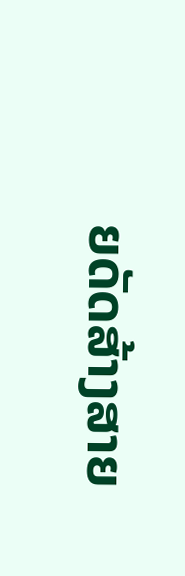ຍດັດສ້າງສາຍ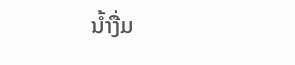ນໍ້າງື່ມ